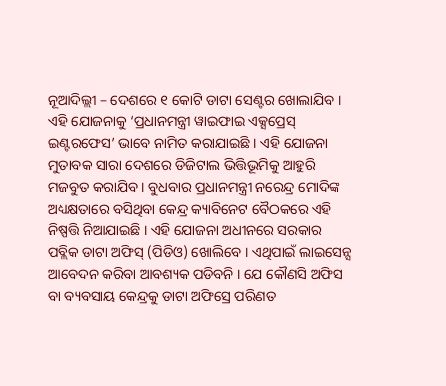ନୂଆଦିଲ୍ଲୀ – ଦେଶରେ ୧ କୋଟି ଡାଟା ସେଣ୍ଟର ଖୋଲାଯିବ । ଏହି ଯୋଜନାକୁ ‘ପ୍ରଧାନମନ୍ତ୍ରୀ ୱାଇଫାଇ ଏକ୍ସପ୍ରେସ୍ ଇଣ୍ଟରଫେସ’ ଭାବେ ନାମିତ କରାଯାଇଛି । ଏହି ଯୋଜନା ମୁତାବକ ସାରା ଦେଶରେ ଡିଜିଟାଲ ଭିତ୍ତିଭୂମିକୁ ଆହୁରି ମଜବୁତ କରାଯିବ । ବୁଧବାର ପ୍ରଧାନମନ୍ତ୍ରୀ ନରେନ୍ଦ୍ର ମୋଦିଙ୍କ ଅଧ୍ୟକ୍ଷତାରେ ବସିଥିବା କେନ୍ଦ୍ର କ୍ୟାବିନେଟ ବୈଠକରେ ଏହି ନିଷ୍ପତ୍ତି ନିଆଯାଇଛି । ଏହି ଯୋଜନା ଅଧୀନରେ ସରକାର ପବ୍ଲିକ ଡାଟା ଅଫିସ୍ (ପିଡିଓ) ଖୋଲିବେ । ଏଥିପାଇଁ ଲାଇସେନ୍ସ ଆବେଦନ କରିବା ଆବଶ୍ୟକ ପଡିବନି । ଯେ କୌଣସି ଅଫିସ ବା ବ୍ୟବସାୟ କେନ୍ଦ୍ରକୁ ଡାଟା ଅଫିସ୍ରେ ପରିଣତ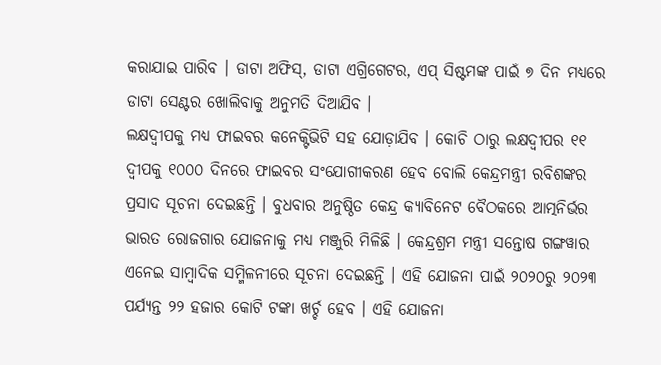କରାଯାଇ ପାରିବ । ଡାଟା ଅଫିସ୍, ଡାଟା ଏଗ୍ରିଗେଟର, ଏପ୍ ସିଷ୍ଟମଙ୍କ ପାଇଁ ୭ ଦିନ ମଧ୍ୟରେ ଡାଟା ସେଣ୍ଟର ଖୋଲିବାକୁ ଅନୁମତି ଦିଆଯିବ ।
ଲକ୍ଷଦ୍ୱୀପକୁ ମଧ୍ୟ ଫାଇବର କନେକ୍ଟିଭିଟି ସହ ଯୋଡ଼ାଯିବ । କୋଚି ଠାରୁ ଲକ୍ଷଦ୍ୱୀପର ୧୧ ଦ୍ୱୀପକୁ ୧୦୦୦ ଦିନରେ ଫାଇବର ସଂଯୋଗୀକରଣ ହେବ ବୋଲି କେନ୍ଦ୍ରମନ୍ତ୍ରୀ ରବିଶଙ୍କର ପ୍ରସାଦ ସୂଚନା ଦେଇଛନ୍ତି । ବୁଧବାର ଅନୁଷ୍ଠିତ କେନ୍ଦ୍ର କ୍ୟାବିନେଟ ବୈଠକରେ ଆତ୍ମନିର୍ଭର ଭାରତ ରୋଜଗାର ଯୋଜନାକୁ ମଧ୍ୟ ମଞ୍ଜୁରି ମିଳିଛି । କେନ୍ଦ୍ରଶ୍ରମ ମନ୍ତ୍ରୀ ସନ୍ତୋଷ ଗଙ୍ଗୱାର ଏନେଇ ସାମ୍ବାଦିକ ସମ୍ମିଳନୀରେ ସୂଚନା ଦେଇଛନ୍ତି । ଏହି ଯୋଜନା ପାଇଁ ୨୦୨୦ରୁ ୨୦୨୩ ପର୍ଯ୍ୟନ୍ତ ୨୨ ହଜାର କୋଟି ଟଙ୍କା ଖର୍ଚ୍ଚ ହେବ । ଏହି ଯୋଜନା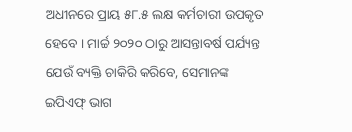ଅଧୀନରେ ପ୍ରାୟ ୫୮.୫ ଲକ୍ଷ କର୍ମଚାରୀ ଉପକୃତ ହେବେ । ମାର୍ଚ୍ଚ ୨୦୨୦ ଠାରୁ ଆସନ୍ତାବର୍ଷ ପର୍ଯ୍ୟନ୍ତ ଯେଉଁ ବ୍ୟକ୍ତି ଚାକିରି କରିବେ, ସେମାନଙ୍କ ଇପିଏଫ୍ ଭାଗ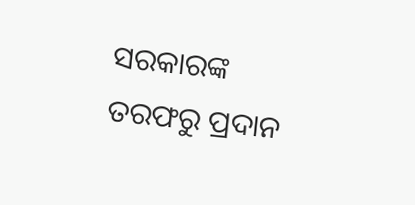ସରକାରଙ୍କ ତରଫରୁ ପ୍ରଦାନ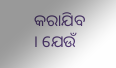କରାଯିବ । ଯେଉଁ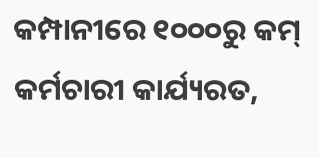କମ୍ପାନୀରେ ୧୦୦୦ରୁ କମ୍ କର୍ମଚାରୀ କାର୍ଯ୍ୟରତ,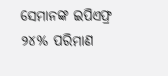ସେମାନଙ୍କ ଇପିଏଫ୍ର ୨୪% ପରିମାଣ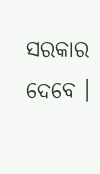ସରକାର ଦେବେ ।